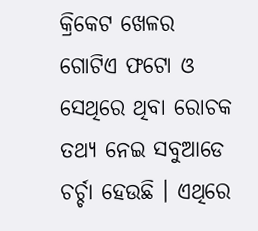କ୍ରିକେଟ ଖେଳର ଗୋଟିଏ ଫଟୋ ଓ ସେଥିରେ ଥିବା ରୋଚକ ତଥ୍ୟ ନେଇ ସବୁଆଡେ ଚର୍ଚ୍ଚା ହେଉଛି । ଏଥିରେ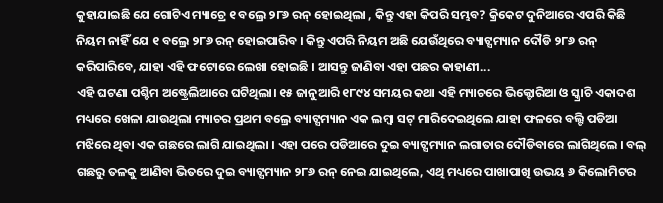କୁହାଯାଇଛି ଯେ ଗୋଟିଏ ମ୍ୟାଚ୍ରେ ୧ ବଲ୍ରେ ୨୮୬ ରନ୍ ହୋଇଥିଲା , କିନ୍ତୁ ଏହା କିପରି ସମ୍ଭବ? କ୍ରିକେଟ ଦୁନିଆରେ ଏପରି କିଛି ନିୟମ ନାହିଁ ଯେ ୧ ବଲ୍ରେ ୨୮୬ ରନ୍ ହୋଇପାରିବ । କିନ୍ତୁ ଏପରି ନିୟମ ଅଛି ଯେଉଁଥିରେ ବ୍ୟାଟ୍ସମ୍ୟାନ ଦୌଡି ୨୮୬ ରନ୍ କରିପାରିବେ, ଯାହା ଏହି ଫଟୋରେ ଲେଖା ହୋଇଛି । ଆସନ୍ତୁ ଜାଣିବା ଏହା ପଛର କାହାଣୀ...
ଏହି ଘଟଣା ପଶ୍ଚିମ ଅଷ୍ଟ୍ରେଲିଆରେ ଘଟିଥିଲା। ୧୫ ଜାନୁଆରି ୧୮୯୪ ସମୟର କଥା ଏହି ମ୍ୟାଚରେ ଭିକ୍ଟୋରିଆ ଓ ସ୍କ୍ରାଚି ଏକାଦଶ ମଧ୍ୟରେ ଖେଳା ଯାଉଥିଲା ମ୍ୟାଚର ପ୍ରଥମ ବଲ୍ରେ ବ୍ୟାଟ୍ସମ୍ୟାନ ଏକ ଲମ୍ବା ସଟ୍ ମାରିଦେଇଥିଲେ ଯାହା ଫଳରେ ବଲ୍ଟି ପଡିଆ ମଝିରେ ଥିବା ଏକ ଗଛରେ ଲାଗି ଯାଇଥିଲା । ଏହା ପରେ ପଡିଆରେ ଦୁଇ ବ୍ୟାଟ୍ସମ୍ୟାନ ଲଗାତାର ଦୌଡିବାରେ ଲାଗିଥିଲେ । ବଲ୍ ଗଛରୁ ତଳକୁ ଆଣିବା ଭିତରେ ଦୁଇ ବ୍ୟାଟ୍ସମ୍ୟାନ ୨୮୬ ରନ୍ ନେଇ ଯାଇଥିଲେ, ଏଥି ମଧ୍ୟରେ ପାଖାପାଖି ଉଭୟ ୬ କିଲୋମିଟର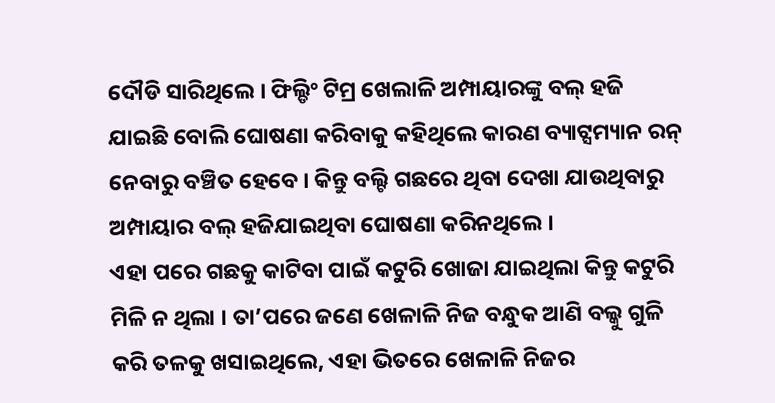ଦୌଡି ସାରିଥିଲେ । ଫିଲ୍ଡିଂ ଟିମ୍ର ଖେଲାଳି ଅମ୍ପାୟାରଙ୍କୁ ବଲ୍ ହଜି ଯାଇଛି ବୋଲି ଘୋଷଣା କରିବାକୁ କହିଥିଲେ କାରଣ ବ୍ୟାଟ୍ସମ୍ୟାନ ରନ୍ ନେବାରୁ ବଞ୍ଚିତ ହେବେ । କିନ୍ତୁ ବଲ୍ଟି ଗଛରେ ଥିବା ଦେଖା ଯାଉଥିବାରୁ ଅମ୍ପାୟାର ବଲ୍ ହଜିଯାଇଥିବା ଘୋଷଣା କରିନଥିଲେ ।
ଏହା ପରେ ଗଛକୁ କାଟିବା ପାଇଁ କଟୁରି ଖୋଜା ଯାଇଥିଲା କିନ୍ତୁ କଟୁରି ମିଳି ନ ଥିଲା । ତା’ପରେ ଜଣେ ଖେଳାଳି ନିଜ ବନ୍ଧୁକ ଆଣି ବଲ୍କୁ ଗୁଳି କରି ତଳକୁ ଖସାଇଥିଲେ, ଏହା ଭିତରେ ଖେଳାଳି ନିଜର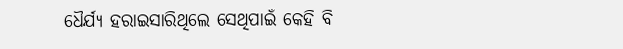ଧୈର୍ଯ୍ୟ ହରାଇସାରିଥିଲେ ସେଥିପାଇଁ କେହି ବି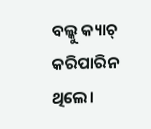ବଲ୍କୁ କ୍ୟାଚ୍ କରିପାରିନ ଥିଲେ।